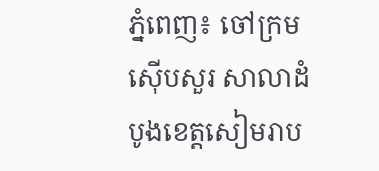ភ្នំពេញ៖ ចៅក្រមស៊ើបសួរ សាលាដំបូងខេត្ដសៀមរាប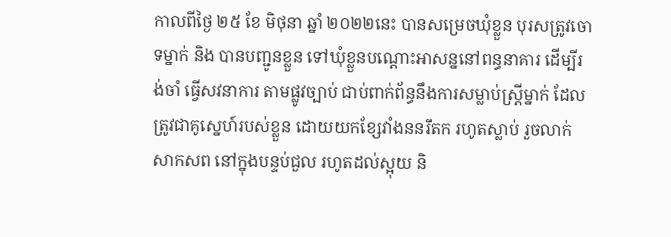កាលពីថ្ងៃ ២៥ ខែ មិថុនា ឆ្នាំ ២០២២នេះ បានសម្រេចឃុំខ្លួន បុរសត្រូវចោទម្នាក់ និង បានបញ្ជូនខ្លួន ទៅឃុំខ្លួនបណ្ដោះអាសន្ននៅពន្ធនាគារ ដើម្បីរង់ចាំ ធ្វើសវនាការ តាមផ្លូវច្បាប់ ជាប់ពាក់ព័ន្ធនឹងការសម្លាប់ស្រ្តីម្នាក់ ដែលត្រូវជាគូស្នេហ៍របស់ខ្លួន ដោយយកខ្សែវាំងននរឹតក រហូតស្លាប់ រួចលាក់សាកសព នៅក្នុងបន្ទប់ជួល រហូតដល់ស្អុយ និ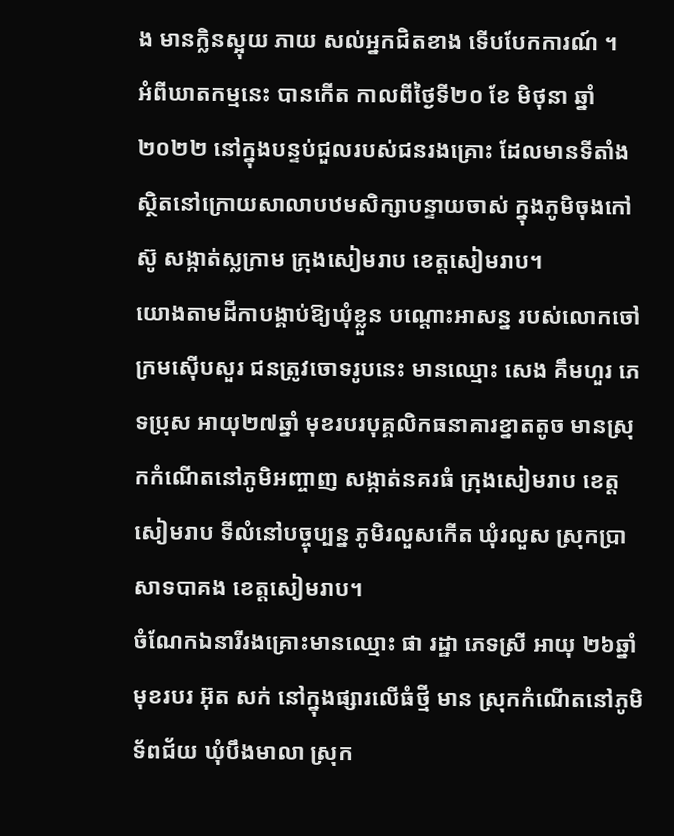ង មានក្លិនស្អុយ ភាយ សល់អ្នកជិតខាង ទើបបែកការណ៍ ។
អំពីឃាតកម្មនេះ បានកើត កាលពីថ្ងៃទី២០ ខែ មិថុនា ឆ្នាំ ២០២២ នៅក្នុងបន្ទប់ជួលរបស់ជនរងគ្រោះ ដែលមានទីតាំង ស្ថិតនៅក្រោយសាលាបឋមសិក្សាបន្ទាយចាស់ ក្នុងភូមិចុងកៅស៊ូ សង្កាត់ស្លក្រាម ក្រុងសៀមរាប ខេត្តសៀមរាប។
យោងតាមដីកាបង្គាប់ឱ្យឃុំខ្លួន បណ្ដោះអាសន្ន របស់លោកចៅក្រមស៊ើបសួរ ជនត្រូវចោទរូបនេះ មានឈ្មោះ សេង គឹមហួរ ភេទប្រុស អាយុ២៧ឆ្នាំ មុខរបរបុគ្គលិកធនាគារខ្នាតតូច មានស្រុកកំណើតនៅភូមិអញ្ចាញ សង្កាត់នគរធំ ក្រុងសៀមរាប ខេត្ដសៀមរាប ទីលំនៅបច្ចុប្បន្ន ភូមិរលួសកើត ឃុំរលួស ស្រុកប្រាសាទបាគង ខេត្ដសៀមរាប។
ចំណែកឯនារីរងគ្រោះមានឈ្មោះ ផា រដ្ឋា ភេទស្រី អាយុ ២៦ឆ្នាំ មុខរបរ អ៊ុត សក់ នៅក្នុងផ្សារលើធំថ្មី មាន ស្រុកកំណើតនៅភូមិទ័ពជ័យ ឃុំបឹងមាលា ស្រុក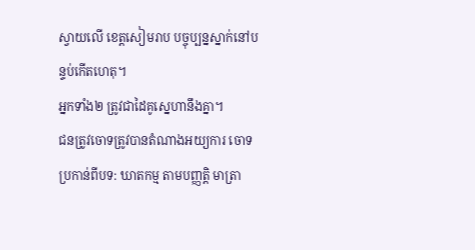ស្វាយលើ ខេត្ដសៀមរាប បច្ចុប្បន្នស្នាក់នៅបន្ទប់កើតហេតុ។
អ្នកទាំង២ ត្រូវជាដៃគូស្នេហានឹងគ្នា។
ជនត្រូវចោទត្រូវបានតំណាងអយ្យការ ចោទប្រកាន់ពីបទ: ឃាតកម្ម តាមបញ្ញត្តិ មាត្រា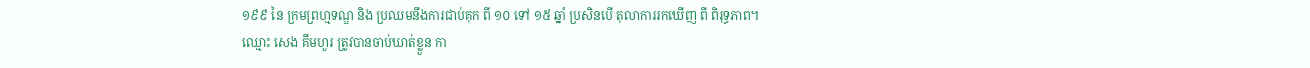១៩៩ នៃ ក្រមព្រហ្មទណ្ឌ និង ប្រឈមនឹងការជាប់គុក ពី ១០ ទៅ ១៥ ឆ្នាំ ប្រសិនបើ តុលាការរកឃើញ ពី ពិរុទ្ធភាព។
ឈ្មោះ សេង គឹមហួរ ត្រូវបានចាប់ឃាត់ខ្លួន កា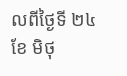លពីថ្ងៃទី ២៤ ខែ មិថុ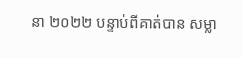នា ២០២២ បន្ទាប់ពីគាត់បាន សម្លា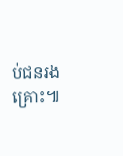ប់ជនរងគ្រោះ៕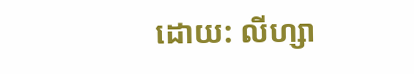ដោយ: លីហ្សា